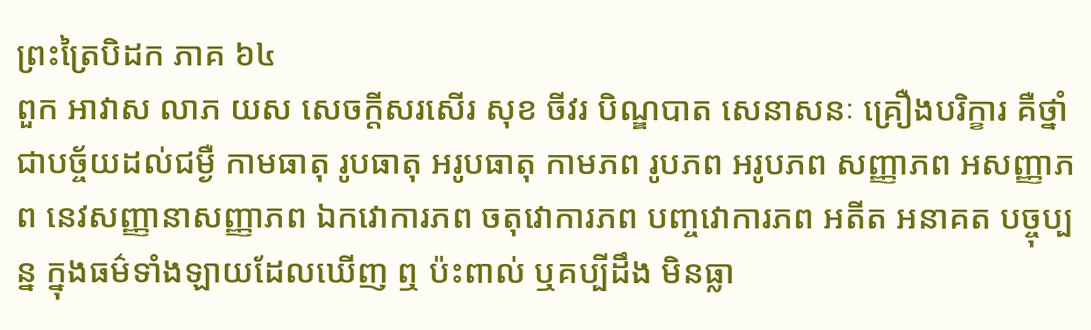ព្រះត្រៃបិដក ភាគ ៦៤
ពួក អាវាស លាភ យស សេចក្តីសរសើរ សុខ ចីវរ បិណ្ឌបាត សេនាសនៈ គ្រឿងបរិក្ខារ គឺថ្នាំជាបច្ច័យដល់ជម្ងឺ កាមធាតុ រូបធាតុ អរូបធាតុ កាមភព រូបភព អរូបភព សញ្ញាភព អសញ្ញាភព នេវសញ្ញានាសញ្ញាភព ឯកវោការភព ចតុវោការភព បញ្ចវោការភព អតីត អនាគត បច្ចុប្បន្ន ក្នុងធម៌ទាំងឡាយដែលឃើញ ឮ ប៉ះពាល់ ឬគប្បីដឹង មិនធ្លា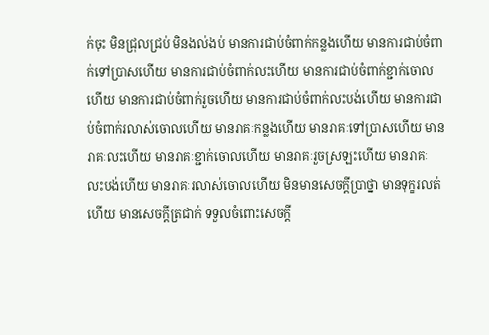ក់ចុះ មិនជ្រុលជ្រប់ មិនងល់ងប់ មានការជាប់ចំពាក់កន្លងហើយ មានការជាប់ចំពាក់ទៅបា្រសហើយ មានការជាប់ចំពាក់លះហើយ មានការជាប់ចំពាក់ខ្ជាក់ចោលហើយ មានការជាប់ចំពាក់រួចហើយ មានការជាប់ចំពាក់លះបង់ហើយ មានការជាប់ចំពាក់រលាស់ចោលហើយ មានរាគៈកន្លងហើយ មានរាគៈទៅបា្រសហើយ មានរាគៈលះហើយ មានរាគៈខ្ជាក់ចោលហើយ មានរាគៈរួចស្រឡះហើយ មានរាគៈ លះបង់ហើយ មានរាគៈរលាស់ចោលហើយ មិនមានសេចក្តីបា្រថ្នា មានទុក្ខរលត់ហើយ មានសេចក្តីត្រជាក់ ទទួលចំពោះសេចក្តី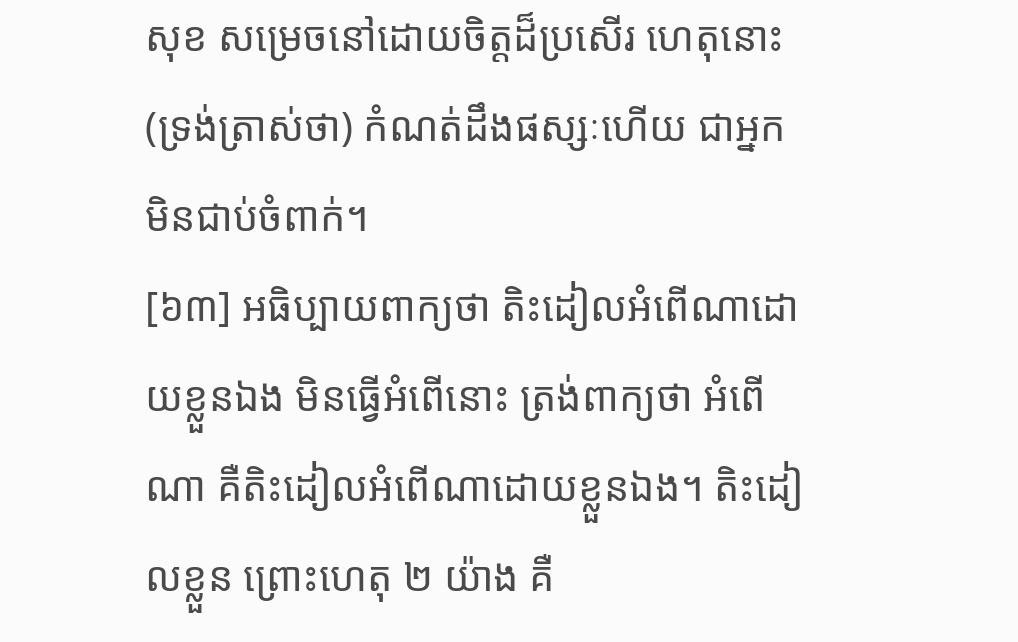សុខ សម្រេចនៅដោយចិត្តដ៏ប្រសើរ ហេតុនោះ (ទ្រង់ត្រាស់ថា) កំណត់ដឹងផស្សៈហើយ ជាអ្នកមិនជាប់ចំពាក់។
[៦៣] អធិប្បាយពាក្យថា តិះដៀលអំពើណាដោយខ្លួនឯង មិនធ្វើអំពើនោះ ត្រង់ពាក្យថា អំពើណា គឺតិះដៀលអំពើណាដោយខ្លួនឯង។ តិះដៀលខ្លួន ព្រោះហេតុ ២ យ៉ាង គឺ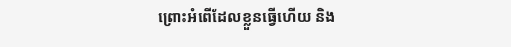ព្រោះអំពើដែលខ្លួនធ្វើហើយ និង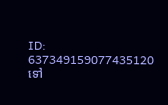ID: 637349159077435120
ទៅ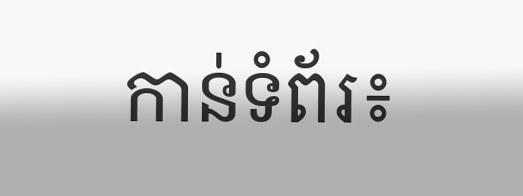កាន់ទំព័រ៖